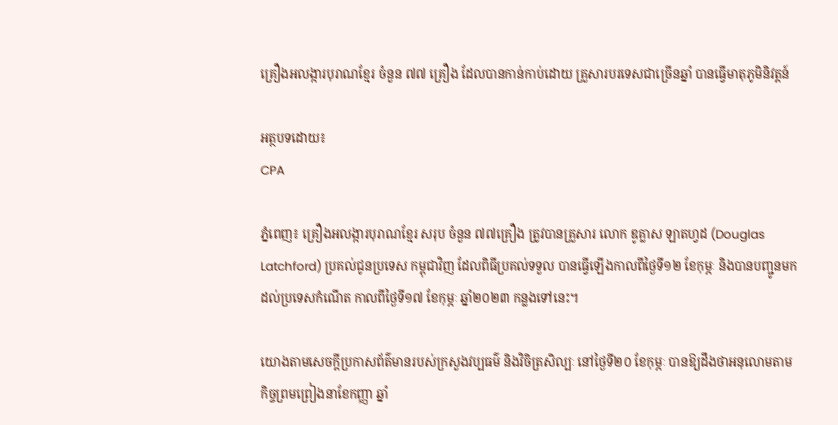គ្រឿងអលង្ការបុរាណខ្មែរ ចំនួន ៧៧ គ្រឿង ដែលបានកាន់កាប់ដោយ គ្រួសារបរទេសជាច្រើនឆ្នាំ បានធ្វើមាតុភូមិនិវត្តន៍

អត្ថបទដោយ៖
CPA

ភ្នំពេញ៖ គ្រឿងអលង្ការបុរាណខ្មែរ សរុប ចំនួន ៧៧គ្រឿង ត្រូវបានគ្រួសារ លោក ឌូគ្លាស ឡាតហ្វដ (Douglas Latchford) ប្រគល់ជូនប្រទេស កម្ពុជាវិញ ដែលពិធីប្រគល់ទទួល បានធ្វើឡើងកាលពីថ្ងៃទី១២ ខែកុម្ភៈ និងបានបញ្ជូនមកដល់ប្រទេសកំណើត កាលពីថ្ងៃទី១៧ ខែកុម្ភៈ ឆ្នាំ២០២៣ កន្លងទៅនេះ។

យោងតាមសេចក្តីប្រកាសព័ត៌មានរបស់ក្រសួងវប្បធម៌ និងវិចិត្រសិល្បៈ នៅថ្ងៃទី២០ ខែកុម្ភៈ បានឱ្យដឹងថាអនុលោមតាមកិច្ចព្រមព្រៀងនាខែកញ្ញា ឆ្នាំ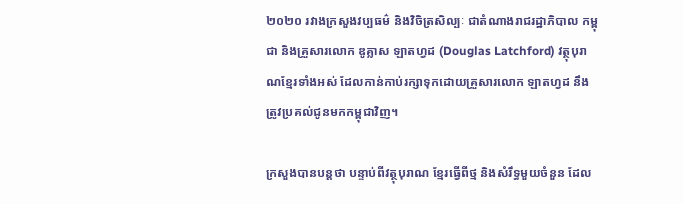២០២០ រវាងក្រសួងវប្បធម៌ និងវិចិត្រសិល្បៈ ជាតំណាងរាជរដ្ឋាភិបាល កម្ពុជា និងគ្រួសារលោក ឌូគ្លាស ឡាតហ្វដ (Douglas Latchford) វត្ថុបុរាណខ្មែរទាំងអស់ ដែលកាន់កាប់រក្សាទុកដោយគ្រួសារលោក ឡាតហ្វដ នឹងត្រូវប្រគល់ជូនមកកម្ពុជាវិញ។

ក្រសួងបានបន្តថា បន្ទាប់ពីវត្ថុបុរាណ ខ្មែរធ្វើពីថ្ម និងសំរឹទ្ធមួយចំនួន ដែល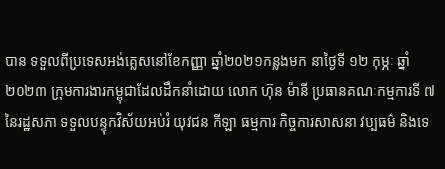បាន ទទួលពីប្រទេសអង់គ្លេសនៅខែកញ្ញា ឆ្នាំ២០២១កន្លងមក នាថ្ងៃទី ១២ កុម្ភៈ ឆ្នាំ២០២៣ ក្រុមការងារកម្ពុជាដែលដឹកនាំដោយ លោក ហ៊ុន ម៉ានី ប្រធានគណៈកម្មការទី ៧ នៃរដ្ឋសភា ទទួលបន្ទុកវិស័យអប់រំ យុវជន កីឡា ធម្មការ កិច្ចការសាសនា វប្បធម៌ និងទេ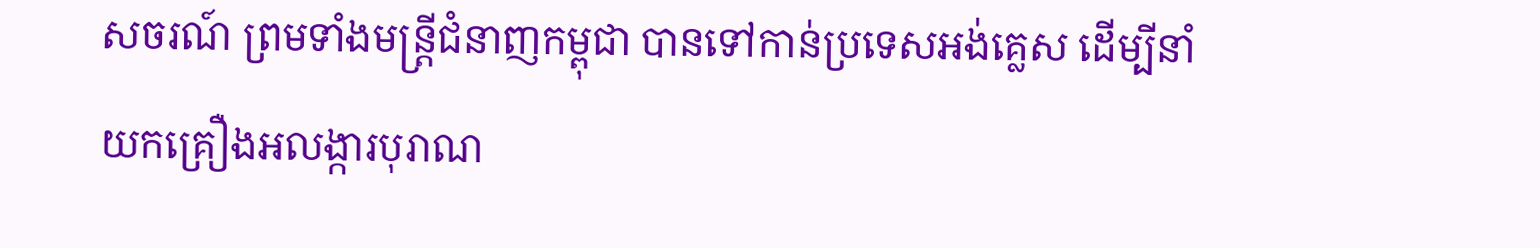សចរណ៍ ព្រមទាំងមន្ត្រីជំនាញកម្ពុជា បានទៅកាន់ប្រទេសអង់គ្លេស ដើម្បីនាំយកគ្រឿងអលង្ការបុរាណ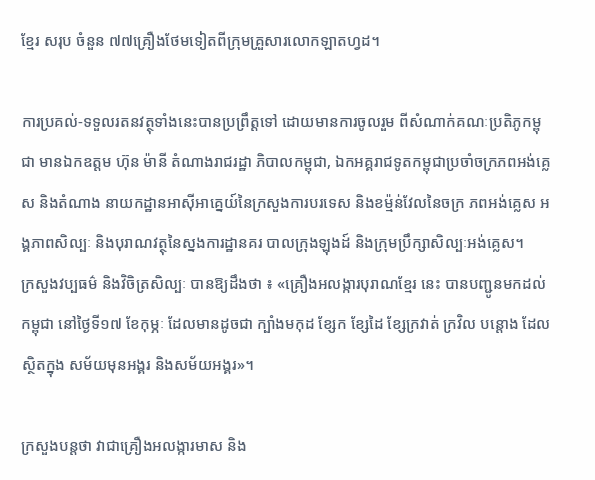ខ្មែរ សរុប ចំនួន ៧៧គ្រឿងថែមទៀតពីក្រុមគ្រួសារលោកឡាតហ្វដ។

ការប្រគល់-ទទួលរតនវត្ថុទាំងនេះបានប្រព្រឹត្តទៅ ដោយមានការចូលរួម ពីសំណាក់គណៈប្រតិភូកម្ពុជា មានឯកឧត្តម ហ៊ុន ម៉ានី តំណាងរាជរដ្ឋា ភិបាលកម្ពុជា, ឯកអគ្គរាជទូតកម្ពុជាប្រចាំចក្រភពអង់គ្លេស និងតំណាង នាយកដ្ឋានអាស៊ីអាគ្នេយ៍នៃក្រសួងការបរទេស និងខម្ម៉ន់វែលនៃចក្រ ភពអង់គ្លេស អង្គភាពសិល្បៈ និងបុរាណវត្ថុនៃស្នងការដ្ឋានគរ បាលក្រុងឡុងដ៍ និងក្រុមប្រឹក្សាសិល្បៈអង់គ្លេស។
ក្រសួងវប្បធម៌ និងវិចិត្រសិល្បៈ បានឱ្យដឹងថា ៖ «គ្រឿងអលង្ការបុរាណខ្មែរ នេះ បានបញ្ជូនមកដល់កម្ពុជា នៅថ្ងៃទី១៧ ខែកុម្ភៈ ដែលមានដូចជា ក្បាំងមកុដ ខ្សែក ខ្សែដៃ ខ្សែក្រវាត់ ក្រវិល បន្តោង ដែលស្ថិតក្នុង សម័យមុនអង្គរ និងសម័យអង្គរ»។

ក្រសួងបន្តថា វាជាគ្រឿងអលង្ការមាស និង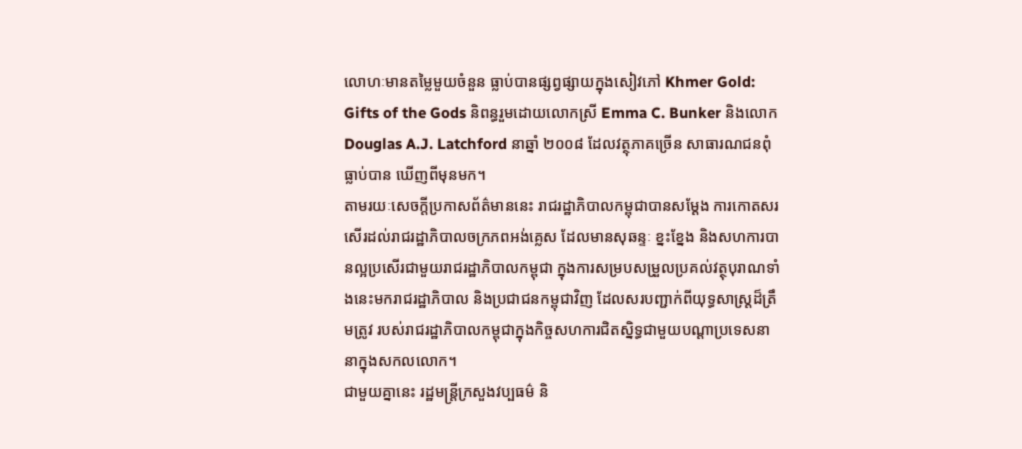លោហៈមានតម្លៃមួយចំនួន ធ្លាប់បានផ្សព្វផ្សាយក្នុងសៀវភៅ Khmer Gold: Gifts of the Gods និពន្ធរួមដោយលោកស្រី Emma C. Bunker និងលោក Douglas A.J. Latchford នាឆ្នាំ ២០០៨ ដែលវត្ថុភាគច្រើន សាធារណជនពុំធ្លាប់បាន ឃើញពីមុនមក។
តាមរយៈសេចក្តីប្រកាសព័ត៌មាននេះ រាជរដ្ឋាភិបាលកម្ពុជាបានសម្ដែង ការកោតសរសើរដល់រាជរដ្ឋាភិបាលចក្រភពអង់គ្លេស ដែលមានសុឆន្ទៈ ខ្នះខ្នែង និងសហការបានល្អប្រសើរជាមួយរាជរដ្ឋាភិបាលកម្ពុជា ក្នុងការសម្របសម្រួលប្រគល់វត្ថុបុរាណទាំងនេះមករាជរដ្ឋាភិបាល និងប្រជាជនកម្ពុជាវិញ ដែលសរបញ្ជាក់ពីយុទ្ធសាស្ត្រដ៏ត្រឹមត្រូវ របស់រាជរដ្ឋាភិបាលកម្ពុជាក្នុងកិច្ចសហការជិតស្និទ្ធជាមួយបណ្តាប្រទេសនានាក្នុងសកលលោក។
ជាមួយគ្នានេះ រដ្ឋមន្ត្រីក្រសួងវប្បធម៌ និ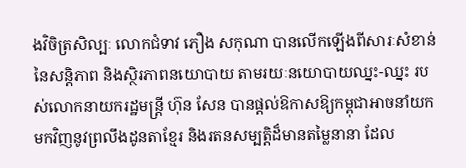ងវិចិត្រសិល្បៈ លោកជំទាវ ភឿង សកុណា បានលើកឡើងពីសារៈសំខាន់នៃសន្តិភាព និងស្ថិរភាពនយោបាយ តាមរយៈនយោបាយឈ្នះ-ឈ្នះ របស់លោកនាយករដ្ឋមន្ត្រី ហ៊ុន សែន បានផ្តល់ឱកាសឱ្យកម្ពុជាអាចនាំយកមកវិញនូវព្រលឹងដូនតាខ្មែរ និងរតនសម្បត្តិដ៏មានតម្លៃនានា ដែល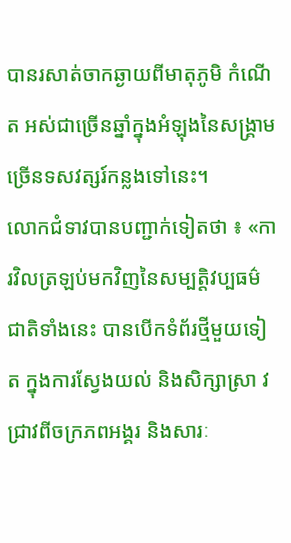បានរសាត់ចាកឆ្ងាយពីមាតុភូមិ កំណើត អស់ជាច្រើនឆ្នាំក្នុងអំឡុងនៃសង្គ្រាមច្រើនទសវត្សរ៍កន្លងទៅនេះ។
លោកជំទាវបានបញ្ជាក់ទៀតថា ៖ «ការវិលត្រឡប់មកវិញនៃសម្បត្តិវប្បធម៌ ជាតិទាំងនេះ បានបើកទំព័រថ្មីមួយទៀត ក្នុងការស្វែងយល់ និងសិក្សាស្រា វ ជ្រាវពីចក្រភពអង្គរ និងសារៈ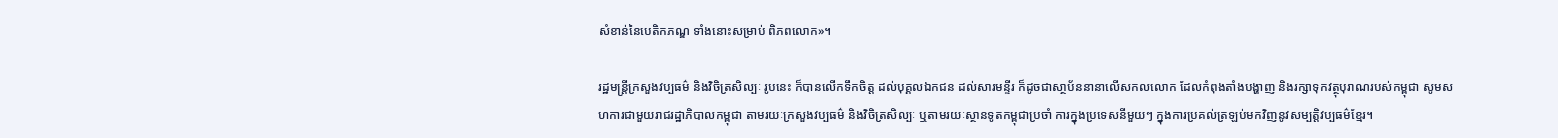សំខាន់នៃបេតិកភណ្ឌ ទាំងនោះសម្រាប់ ពិភពលោក»។

រដ្ឋមន្រ្តីក្រសួងវប្បធម៌ និងវិចិត្រសិល្បៈ រូបនេះ ក៏បានលើកទឹកចិត្ត ដល់បុគ្គលឯកជន ដល់សារមន្ទីរ ក៏ដូចជាសា្ថប័ននានាលើសកលលោក ដែលកំពុងតាំងបង្ហាញ និងរក្សាទុកវត្ថុបុរាណរបស់កម្ពុជា សូមសហការជាមួយរាជរដ្ឋាភិបាលកម្ពុជា តាមរយៈក្រសួងវប្បធម៌ និងវិចិត្រសិល្បៈ ឬតាមរយៈស្ថានទូតកម្ពុជាប្រចាំ ការក្នុងប្រទេសនីមួយៗ ក្នុងការប្រគល់ត្រឡប់មកវិញនូវសម្បត្តិវប្បធម៌ខ្មែរ។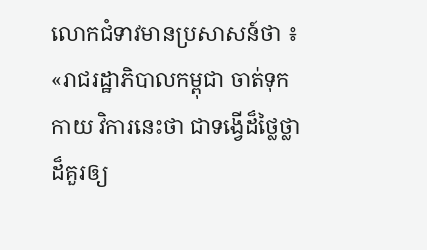លោកជំទាវមានប្រសាសន៍ថា ៖ «រាជរដ្ឋាភិបាលកម្ពុជា ចាត់ទុកកាយ វិការនេះថា ជាទង្វើដ៏ថ្លៃថ្លាដ៏គួរឲ្យ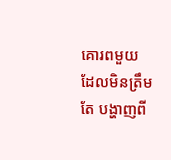គោរពមួយ ដែលមិនត្រឹមតែ បង្ហាញពី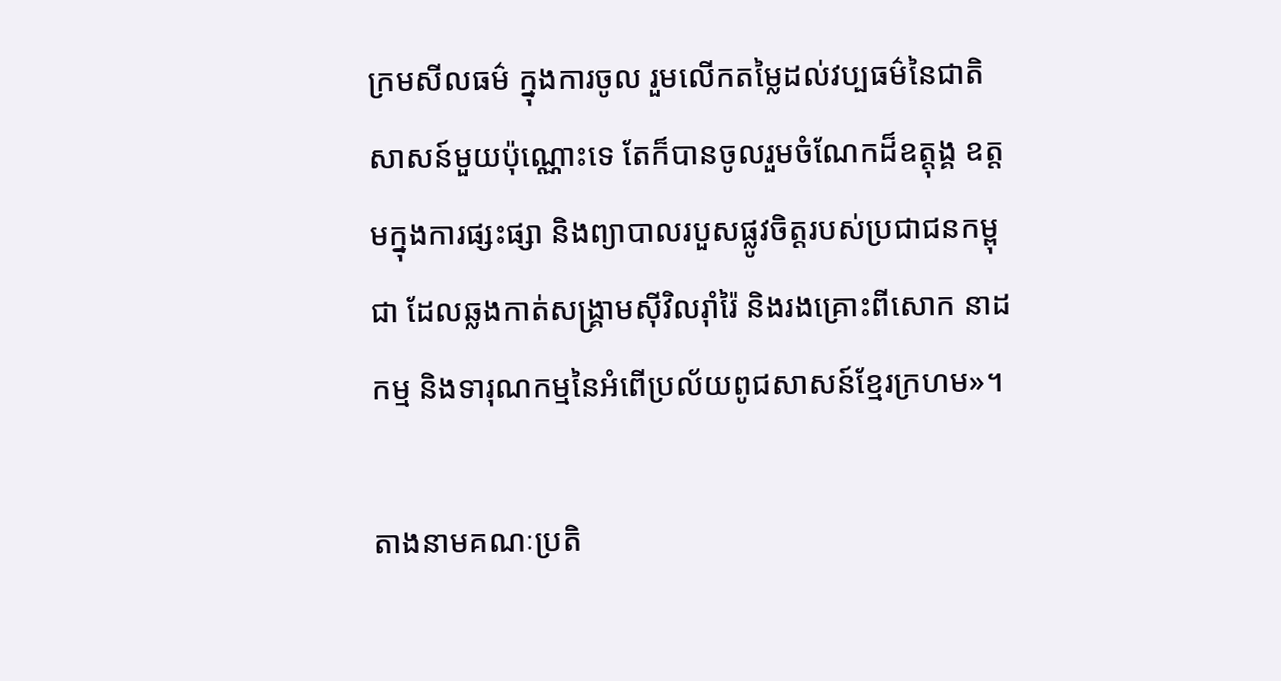ក្រមសីលធម៌ ក្នុងការចូល រួមលើកតម្លៃដល់វប្បធម៌នៃជាតិ សាសន៍មួយប៉ុណ្ណោះទេ តែក៏បានចូលរួមចំណែកដ៏ឧត្តុង្គ ឧត្តមក្នុងការផ្សះផ្សា និងព្យាបាលរបួសផ្លូវចិត្តរបស់ប្រជាជនកម្ពុជា ដែលឆ្លងកាត់សង្គ្រាមស៊ីវិលរ៉ាំរ៉ៃ និងរងគ្រោះពីសោក នាដកម្ម និងទារុណកម្មនៃអំពើប្រល័យពូជសាសន៍ខ្មែរក្រហម»។

តាងនាមគណៈប្រតិ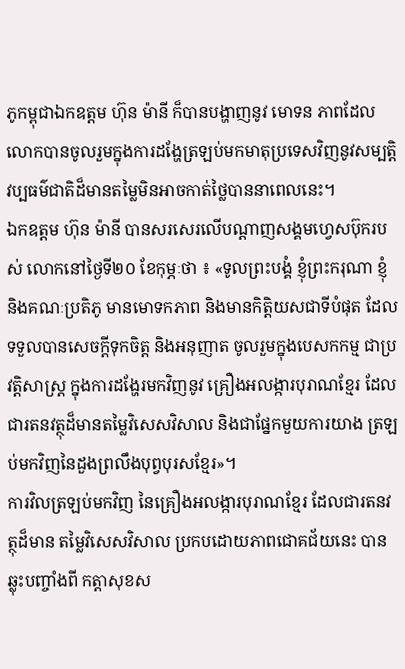ភូកម្ពុជាឯកឧត្តម ហ៊ុន ម៉ានី ក៏បានបង្ហាញនូវ មោទន ភាពដែលលោកបានចូលរួមក្នុងការដង្ហែត្រឡប់មកមាតុប្រទេសវិញនូវសម្បត្តិវប្បធម៌ជាតិដ៏មានតម្លៃមិនអាចកាត់ថ្លៃបាននាពេលនេះ។
ឯកឧត្តម ហ៊ុន ម៉ានី បានសរសេរលើបណ្តាញសង្គមហ្វេសប៊ុករបស់ លោកនៅថ្ងៃទី២០ ខែកុម្ភៈថា ៖ «ទូលព្រះបង្គំ ខ្ញុំព្រះករុណា ខ្ញុំ និងគណៈប្រតិភូ មានមោទកភាព និងមានកិត្តិយសជាទីបំផុត ដែលទទួលបានសេចក្តីទុកចិត្ត និងអនុញាត ចូលរួមក្នុងបេសកកម្ម ជាប្រវត្តិសាស្ត្រ ក្នុងការដង្ហែរមកវិញនូវ គ្រឿងអលង្ការបុរាណខ្មែរ ដែលជារតនវត្ថុដ៏មានតម្លៃវិសេសវិសាល និងជាផ្នែកមួយការយាង ត្រឡប់មកវិញនៃដួងព្រលឹងបុព្វបុរសខ្មែរ»។
ការវិលត្រឡប់មកវិញ នៃគ្រឿងអលង្ការបុរាណខ្មែរ ដែលជារតនវត្ថុដ៏មាន តម្លៃវិសេសវិសាល ប្រកបដោយភាពជោគជ័យនេះ បានឆ្លុះបញ្ចាំងពី កត្តាសុខស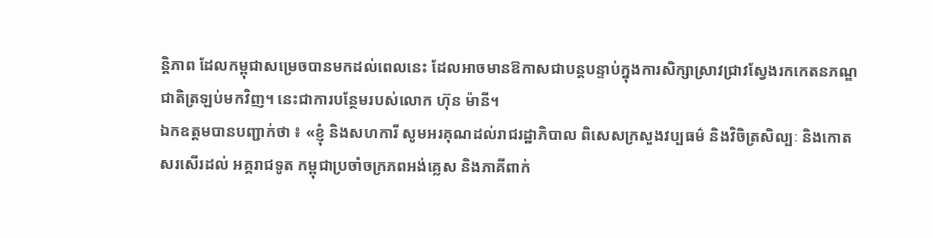ន្តិភាព ដែលកម្ពុជាសម្រេចបានមកដល់ពេលនេះ ដែលអាចមានឱកាសជាបន្តបន្ទាប់ក្នុងការសិក្សាស្រាវជ្រាវស្វែងរកកេតនភណ្ឌជាតិត្រឡប់មកវិញ។ នេះជាការបន្ថែមរបស់លោក ហ៊ុន ម៉ានី។
ឯកឧត្តមបានបញ្ជាក់ថា ៖ «ខ្ញុំ និងសហការី សូមអរគុណដល់រាជរដ្ឋាភិបាល ពិសេសក្រសួងវប្បធម៌ និងវិចិត្រសិល្បៈ និងកោតសរសើរដល់ អគ្គរាជទូត កម្ពុជាប្រចាំចក្រភពអង់គ្លេស និងភាគីពាក់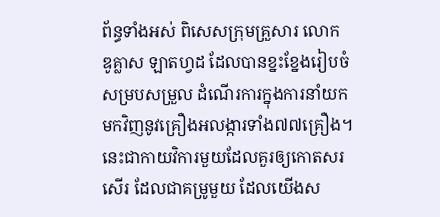ព័ន្ធទាំងអស់ ពិសេសក្រុមគ្រួសារ លោក ឌូគ្លាស ឡាតហ្វដ ដែលបានខ្នះខ្នែងរៀបចំសម្របសម្រួល ដំណើរការក្នុងការនាំយកមកវិញនូវគ្រឿងអលង្ការទាំង៧៧គ្រឿង។ នេះជាកាយវិការមួយដែលគួរឲ្យកោតសរសើរ ដែលជាគម្រូមួយ ដែលយើងស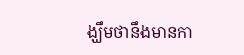ង្ឃឹមថានឹងមានកា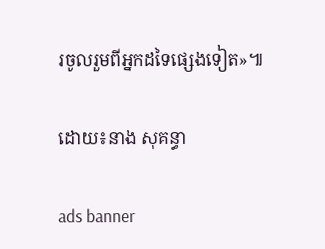រចូលរួមពីអ្នកដទៃផ្សេងទៀត»៕

ដោយ៖នាង សុគន្ធា

ads banner